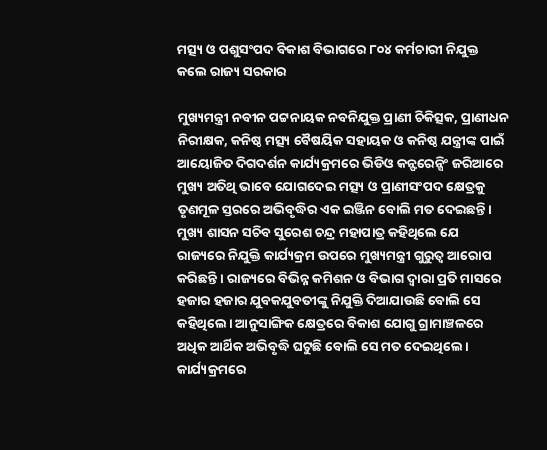ମତ୍ସ୍ୟ ଓ ପଶୁସଂପଦ ବିକାଶ ବିଭାଗରେ ୮୦୪ କର୍ମଚାରୀ ନିଯୁକ୍ତ କଲେ ରାଜ୍ୟ ସରକାର

ମୁଖ୍ୟମନ୍ତ୍ରୀ ନବୀନ ପଟ୍ଟନାୟକ ନବନିଯୁକ୍ତ ପ୍ରାଣୀ ଚିକିତ୍ସକ, ପ୍ରାଣୀଧନ ନିରୀକ୍ଷକ, କନିଷ୍ଠ ମତ୍ସ୍ୟ ବୈଷୟିକ ସହାୟକ ଓ କନିଷ୍ଠ ଯନ୍ତ୍ରୀଙ୍କ ପାଇଁ ଆୟୋଜିତ ଦିଗଦର୍ଶନ କାର୍ଯ୍ୟକ୍ରମରେ ଭିଡିଓ କନ୍ଫରେନ୍ସିଂ ଜରିଆରେ ମୁଖ୍ୟ ଅତିଥି ଭାବେ ଯୋଗଦେଇ ମତ୍ସ୍ୟ ଓ ପ୍ରାଣୀସଂପଦ କ୍ଷେତ୍ରକୁ ତୃଣମୂଳ ସ୍ତରରେ ଅଭିବୃଦ୍ଧିର ଏକ ଇଞ୍ଜିନ ବୋଲି ମତ ଦେଇଛନ୍ତି।
ମୁଖ୍ୟ ଶାସନ ସଚିବ ସୁରେଶ ଚନ୍ଦ୍ର ମହାପାତ୍ର କହିଥିଲେ ଯେ ରାଜ୍ୟରେ ନିଯୁକ୍ତି କାର୍ଯ୍ୟକ୍ରମ ଉପରେ ମୁଖ୍ୟମନ୍ତ୍ରୀ ଗୁରୁତ୍ବ ଆରୋପ କରିଛନ୍ତି । ରାଜ୍ୟରେ ବିଭିନ୍ନ କମିଶନ ଓ ବିଭାଗ ଦ୍ବାରା ପ୍ରତି ମାସରେ ହଜାର ହଜାର ଯୁବକଯୁବତୀଙ୍କୁ ନିଯୁକ୍ତି ଦିଆଯାଉଛି ବୋଲି ସେ କହିଥିଲେ। ଆନୁସାଙ୍ଗିକ କ୍ଷେତ୍ରରେ ବିକାଶ ଯୋଗୁ ଗ୍ରାମାଞ୍ଚଳରେ ଅଧିକ ଆର୍ଥିକ ଅଭିବୃଦ୍ଧି ଘଟୁଛି ବୋଲି ସେ ମତ ଦେଇଥିଲେ।
କାର୍ଯ୍ୟକ୍ରମରେ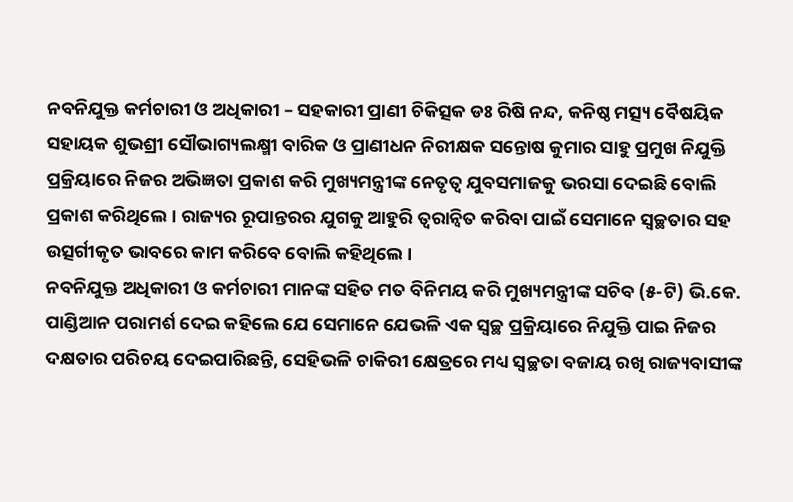ନବନିଯୁକ୍ତ କର୍ମଚାରୀ ଓ ଅଧିକାରୀ – ସହକାରୀ ପ୍ରାଣୀ ଚିକିତ୍ସକ ଡଃ ରିଷି ନନ୍ଦ, କନିଷ୍ଠ ମତ୍ସ୍ୟ ବୈଷୟିକ ସହାୟକ ଶୁଭଶ୍ରୀ ସୌଭାଗ୍ୟଲକ୍ଷ୍ମୀ ବାରିକ ଓ ପ୍ରାଣୀଧନ ନିରୀକ୍ଷକ ସନ୍ତୋଷ କୁମାର ସାହୁ ପ୍ରମୁଖ ନିଯୁକ୍ତି ପ୍ରକ୍ରିୟାରେ ନିଜର ଅଭିଜ୍ଞତା ପ୍ରକାଶ କରି ମୁଖ୍ୟମନ୍ତ୍ରୀଙ୍କ ନେତୃତ୍ବ ଯୁବସମାଜକୁ ଭରସା ଦେଇଛି ବୋଲି ପ୍ରକାଶ କରିଥିଲେ। ରାଜ୍ୟର ରୂପାନ୍ତରର ଯୁଗକୁ ଆହୁରି ତ୍ବରାନ୍ବିତ କରିବା ପାଇଁ ସେମାନେ ସ୍ବଚ୍ଛତାର ସହ ଉତ୍ସର୍ଗୀକୃତ ଭାବରେ କାମ କରିବେ ବୋଲି କହିଥିଲେ ।
ନବନିଯୁକ୍ତ ଅଧିକାରୀ ଓ କର୍ମଚାରୀ ମାନଙ୍କ ସହିତ ମତ ବିନିମୟ କରି ମୁଖ୍ୟମନ୍ତ୍ରୀଙ୍କ ସଚିବ (୫-ଟି) ଭି.କେ. ପାଣ୍ଡିଆନ ପରାମର୍ଶ ଦେଇ କହିଲେ ଯେ ସେମାନେ ଯେଭଳି ଏକ ସ୍ବଚ୍ଛ ପ୍ରକ୍ରିୟାରେ ନିଯୁକ୍ତି ପାଇ ନିଜର ଦକ୍ଷତାର ପରିଚୟ ଦେଇପାରିଛନ୍ତି, ସେହିଭଳି ଚାକିରୀ କ୍ଷେତ୍ରରେ ମଧ୍ୟ ସ୍ବଚ୍ଛତା ବଜାୟ ରଖି ରାଜ୍ୟବାସୀଙ୍କ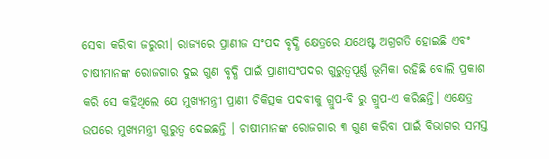ସେବା କରିବା ଜରୁରୀ। ରାଜ୍ୟରେ ପ୍ରାଣୀଜ ସଂପଦ ବୃଦ୍ଧି କ୍ଷେତ୍ରରେ ଯଥେଷ୍ଟ ଅଗ୍ରଗତି ହୋଇଛି ଏବଂ ଚାଷୀମାନଙ୍କ ରୋଜଗାର ଦୁଇ ଗୁଣ ବୃଦ୍ଧି ପାଇଁ ପ୍ରାଣୀସଂପଦର ଗୁରୁତ୍ବପୂର୍ଣ୍ଣ ଭୂମିକା ରହିଛି ବୋଲି ପ୍ରକାଶ କରି ସେ କହିଥିଲେ ଯେ ମୁଖ୍ୟମନ୍ତ୍ରୀ ପ୍ରାଣୀ ଚିକିତ୍ସକ ପଦବୀକୁ ଗ୍ରୁପ-ବି ରୁ ଗ୍ରୁପ-ଏ କରିଛନ୍ତି। ଏକ୍ଷେତ୍ର ଉପରେ ମୁଖ୍ୟମନ୍ତ୍ରୀ ଗୁରୁତ୍ବ ଦେଇଛନ୍ତି । ଚାଷୀମାନଙ୍କ ରୋଜଗାର ୩ ଗୁଣ କରିବା ପାଇଁ ବିଭାଗର ସମସ୍ତ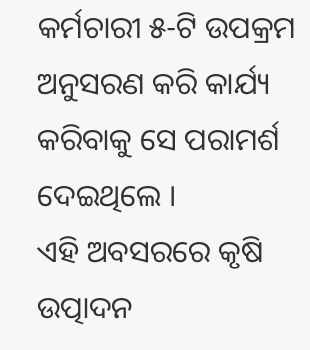କର୍ମଚାରୀ ୫-ଟି ଉପକ୍ରମ ଅନୁସରଣ କରି କାର୍ଯ୍ୟ କରିବାକୁ ସେ ପରାମର୍ଶ ଦେଇଥିଲେ ।
ଏହି ଅବସରରେ କୃଷି ଉତ୍ପାଦନ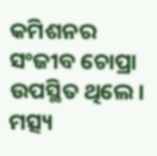କମିଶନର ସଂଜୀବ ଚୋପ୍ରା ଉପସ୍ଥିତ ଥିଲେ। ମତ୍ସ୍ୟ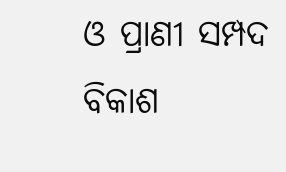ଓ ପ୍ରାଣୀ ସମ୍ପଦ ବିକାଶ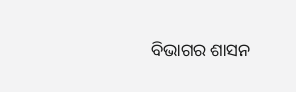ବିଭାଗର ଶାସନ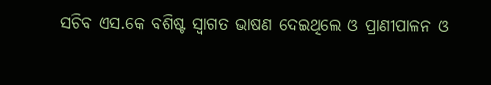ସଚିବ ଏସ.କେ ବଶିଷ୍ଟ ସ୍ବାଗତ ଭାଷଣ ଦେଇଥିଲେ ଓ ପ୍ରାଣୀପାଳନ ଓ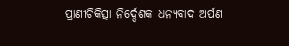ପ୍ରାଣୀଚିକିତ୍ସା ନିର୍ଦ୍ଦେଶକ ଧନ୍ୟବାଦ ଅର୍ପଣ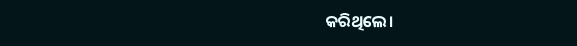କରିଥିଲେ।